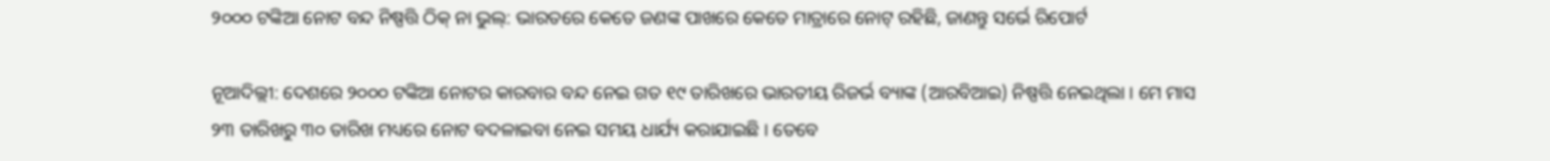୨୦୦୦ ଟଙ୍କିଆ ନୋଟ ବନ୍ଦ ନିଷ୍ପତ୍ତି ଠିକ୍ ନା ଭୁଲ୍: ଭାରତରେ କେତେ ଜଣଙ୍କ ପାଖରେ କେତେ ମାତ୍ରାରେ ନୋଟ୍ ରହିଛି, ଜାଣନ୍ତୁ ସର୍ଭେ ରିପୋର୍ଟ

ନୂଆଦିଲ୍ଲୀ: ଦେଶରେ ୨୦୦୦ ଟଙ୍କିଆ ନୋଟର କାରବାର ବନ୍ଦ ନେଇ ଗତ ୧୯ ତାରିଖରେ ଭାରତୀୟ ରିଜର୍ଭ ବ୍ୟାଙ୍କ (ଆରବିଆଇ) ନିଷ୍ପତ୍ତି ନେଇଥିଲା । ମେ ମାସ ୨୩ ତାରିଖରୁ ୩୦ ତାରିଖ ମଧ୍ୟରେ ନୋଟ ବଦଳାଇବା ନେଇ ସମୟ ଧାର୍ଯ୍ୟ କରାଯାଇଛି । ତେବେ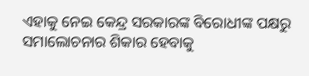ଏହାକୁ ନେଇ କେନ୍ଦ୍ର ସରକାରଙ୍କ ବିରୋଧୀଙ୍କ ପକ୍ଷରୁ ସମାଲୋଚନାର ଶିକାର ହେବାକୁ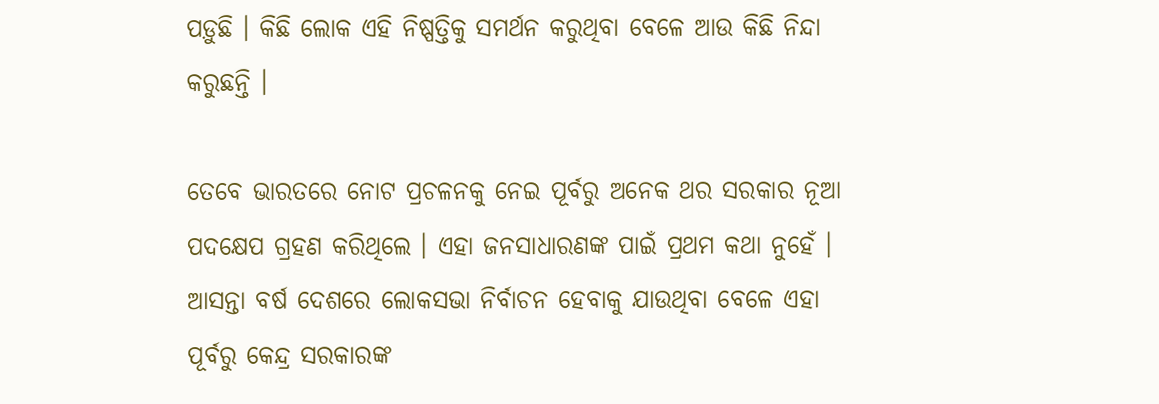ପଡ଼ୁଛି । କିଛି ଲୋକ ଏହି ନିଷ୍ପତ୍ତିକୁ ସମର୍ଥନ କରୁଥିବା ବେଳେ ଆଉ କିଛି ନିନ୍ଦା କରୁଛନ୍ତି ।

ତେବେ ଭାରତରେ ନୋଟ ପ୍ରଚଳନକୁ ନେଇ ପୂର୍ବରୁ ଅନେକ ଥର ସରକାର ନୂଆ ପଦକ୍ଷେପ ଗ୍ରହଣ କରିଥିଲେ । ଏହା ଜନସାଧାରଣଙ୍କ ପାଇଁ ପ୍ରଥମ କଥା ନୁହେଁ । ଆସନ୍ତା ବର୍ଷ ଦେଶରେ ଲୋକସଭା ନିର୍ବାଚନ ହେବାକୁ ଯାଉଥିବା ବେଳେ ଏହା ପୂର୍ବରୁ କେନ୍ଦ୍ର ସରକାରଙ୍କ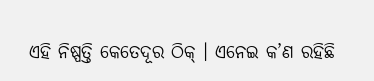ଏହି ନିଷ୍ପତ୍ତି କେତେଦୂର ଠିକ୍ । ଏନେଇ କ’ଣ ରହିଛି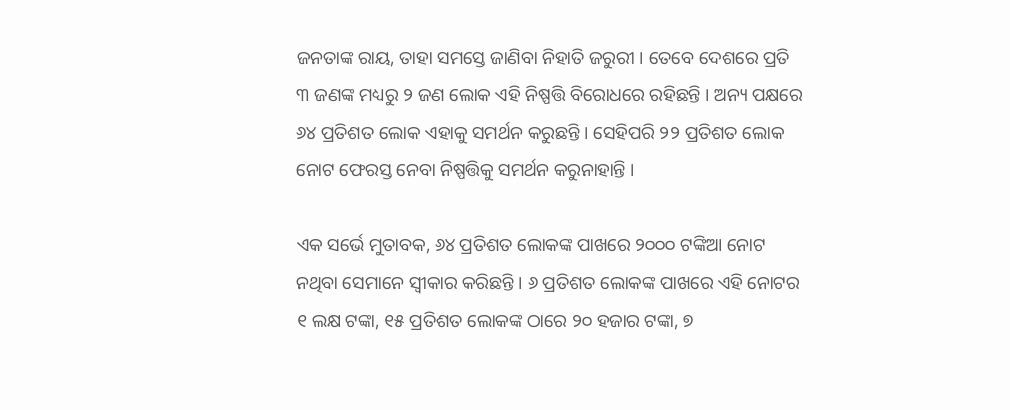ଜନତାଙ୍କ ରାୟ, ତାହା ସମସ୍ତେ ଜାଣିବା ନିହାତି ଜରୁରୀ । ତେବେ ଦେଶରେ ପ୍ରତି ୩ ଜଣଙ୍କ ମଧ୍ୟରୁ ୨ ଜଣ ଲୋକ ଏହି ନିଷ୍ପତ୍ତି ବିରୋଧରେ ରହିଛନ୍ତି । ଅନ୍ୟ ପକ୍ଷରେ ୬୪ ପ୍ରତିଶତ ଲୋକ ଏହାକୁ ସମର୍ଥନ କରୁଛନ୍ତି । ସେହିପରି ୨୨ ପ୍ରତିଶତ ଲୋକ ନୋଟ ଫେରସ୍ତ ନେବା ନିଷ୍ପତ୍ତିକୁ ସମର୍ଥନ କରୁନାହାନ୍ତି ।

ଏକ ସର୍ଭେ ମୁତାବକ, ୬୪ ପ୍ରତିଶତ ଲୋକଙ୍କ ପାଖରେ ୨୦୦୦ ଟଙ୍କିଆ ନୋଟ ନଥିବା ସେମାନେ ସ୍ୱୀକାର କରିଛନ୍ତି । ୬ ପ୍ରତିଶତ ଲୋକଙ୍କ ପାଖରେ ଏହି ନୋଟର ୧ ଲକ୍ଷ ଟଙ୍କା, ୧୫ ପ୍ରତିଶତ ଲୋକଙ୍କ ଠାରେ ୨୦ ହଜାର ଟଙ୍କା, ୭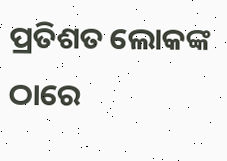ପ୍ରତିଶତ ଲୋକଙ୍କ ଠାରେ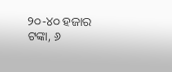୨୦-୪୦ ହଜାର ଟଙ୍କା, ୬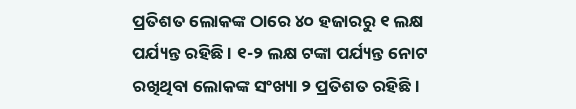ପ୍ରତିଶତ ଲୋକଙ୍କ ଠାରେ ୪୦ ହଜାରରୁ ୧ ଲକ୍ଷ ପର୍ଯ୍ୟନ୍ତ ରହିଛି । ୧-୨ ଲକ୍ଷ ଟଙ୍କା ପର୍ଯ୍ୟନ୍ତ ନୋଟ ରଖିଥିବା ଲୋକଙ୍କ ସଂଖ୍ୟା ୨ ପ୍ରତିଶତ ରହିଛି ।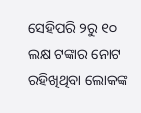ସେହିପରି ୨ରୁ ୧୦ ଲକ୍ଷ ଟଙ୍କାର ନୋଟ ରହିଖିଥିବା ଲୋକଙ୍କ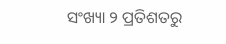ସଂଖ୍ୟା ୨ ପ୍ରତିଶତରୁ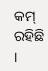କମ୍ ରହିଛି ।